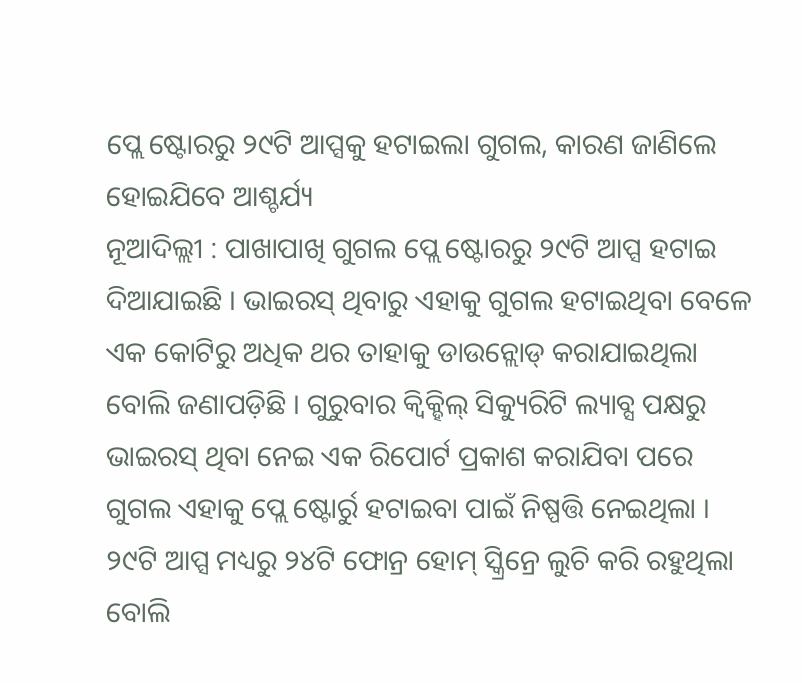ପ୍ଲେ ଷ୍ଟୋରରୁ ୨୯ଟି ଆପ୍ସକୁ ହଟାଇଲା ଗୁଗଲ, କାରଣ ଜାଣିଲେ ହୋଇଯିବେ ଆଶ୍ଚର୍ଯ୍ୟ
ନୂଆଦିଲ୍ଲୀ : ପାଖାପାଖି ଗୁଗଲ ପ୍ଲେ ଷ୍ଟୋରରୁ ୨୯ଟି ଆପ୍ସ ହଟାଇ ଦିଆଯାଇଛି । ଭାଇରସ୍ ଥିବାରୁ ଏହାକୁ ଗୁଗଲ ହଟାଇଥିବା ବେଳେ ଏକ କୋଟିରୁ ଅଧିକ ଥର ତାହାକୁ ଡାଉନ୍ଲୋଡ୍ କରାଯାଇଥିଲା ବୋଲି ଜଣାପଡ଼ିଛି । ଗୁରୁବାର କ୍ୱିକ୍ହିଲ୍ ସିକ୍ୟୁରିଟି ଲ୍ୟାବ୍ସ ପକ୍ଷରୁ ଭାଇରସ୍ ଥିବା ନେଇ ଏକ ରିପୋର୍ଟ ପ୍ରକାଶ କରାଯିବା ପରେ ଗୁଗଲ ଏହାକୁ ପ୍ଲେ ଷ୍ଟୋର୍ରୁ ହଟାଇବା ପାଇଁ ନିଷ୍ପତ୍ତି ନେଇଥିଲା । ୨୯ଟି ଆପ୍ସ ମଧ୍ୟରୁ ୨୪ଟି ଫୋନ୍ର ହୋମ୍ ସ୍କ୍ରିନ୍ରେ ଲୁଚି କରି ରହୁଥିଲା ବୋଲି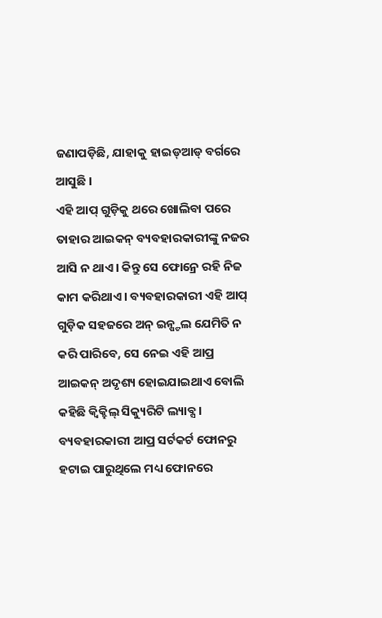ଜଣାପଡ଼ିଛି, ଯାହାକୁ ହାଇଡ୍ଆଡ୍ ବର୍ଗରେ ଆସୁଛି ।
ଏହି ଆପ୍ ଗୁଡ଼ିକୁ ଥରେ ଖୋଲିବା ପରେ ତାହାର ଆଇକନ୍ ବ୍ୟବହାରକାରୀଙ୍କୁ ନଜର ଆସି ନ ଥାଏ । କିନ୍ତୁ ସେ ଫୋନ୍ରେ ରହି ନିଜ କାମ କରିଥାଏ । ବ୍ୟବହାରକାରୀ ଏହି ଆପ୍ ଗୁଡ଼ିକ ସହଜରେ ଅନ୍ ଇନ୍ଷ୍ଟଲ ଯେମିତି ନ କରି ପାରିବେ, ସେ ନେଇ ଏହି ଆପ୍ର ଆଇକନ୍ ଅଦୃଶ୍ୟ ହୋଇଯାଇଥାଏ ବୋଲି କହିଛି କ୍ୱିକ୍ହିଲ୍ ସିକ୍ୟୁରିଟି ଲ୍ୟାବ୍ସ । ବ୍ୟବହାରକାରୀ ଆପ୍ର ସର୍ଟକର୍ଟ ଫୋନରୁ ହଟାଇ ପାରୁଥିଲେ ମଧ୍ୟ ଫୋନରେ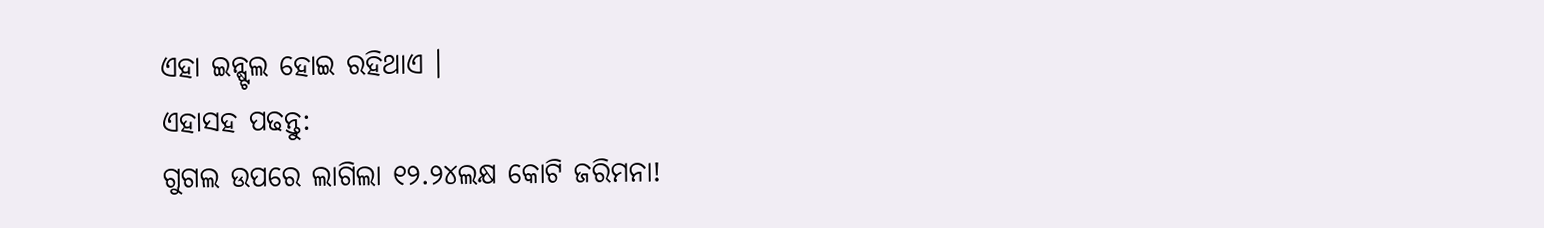ଏହା ଇନ୍ଷ୍ଟଲ ହୋଇ ରହିଥାଏ ।
ଏହାସହ ପଢନ୍ତୁ:
ଗୁଗଲ ଉପରେ ଲାଗିଲା ୧୨.୨୪ଲକ୍ଷ କୋଟି ଜରିମନା!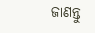ଜାଣନ୍ତୁ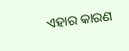ଏହାର କାରଣ